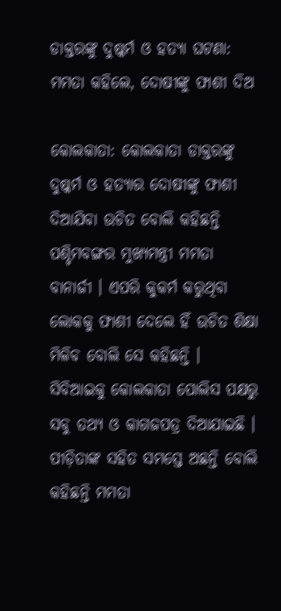ଡାକ୍ତରଙ୍କୁ ଦୁଷ୍କର୍ମ ଓ ହତ୍ୟା ଘଟଣା: ମମତା କହିଲେ, ଦୋଷୀଙ୍କୁ ଫାଶୀ ଦିଅ

କୋଲକାତା: କୋଲକାତା ଡାକ୍ତରଙ୍କୁ ଦୁଷ୍କର୍ମ ଓ ହତ୍ଯାର ଦୋଷୀଙ୍କୁ ଫାଶୀ ଦିଆଯିବା ଉଚିତ ବୋଲି କହିଛନ୍ତି ପଶ୍ଚିମବଙ୍ଗର ମୁଖ୍ଯମନ୍ତ୍ରୀ ମମତା ବାନାର୍ଜୀ । ଏପରି କୁକର୍ମ କରୁଥିବା ଲୋକକୁ ଫାଶୀ ଦେଲେ ହିଁ ଉଚିତ ଶିକ୍ଷା ମିଳିବ ବୋଲି ସେ କହିଛନ୍ତି । ସିବିଆଇକୁ କୋଲକାତା ପୋଲିସ ପକ୍ଷରୁ ସବୁ ତଥ୍ଯ ଓ କାଗଜପତ୍ର ଦିଆଯାଇଛି । ପୀଡ଼ିତାଙ୍କ ସହିତ ସମସ୍ତେ ଅଛନ୍ତି ବୋଲି କହିଛନ୍ତି ମମତା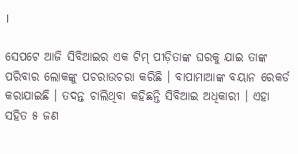।

ସେପଟେ ଆଜି ସିବିଆଇର ଏକ ଟିମ୍ ପୀଡ଼ିତାଙ୍କ ଘରକୁ ଯାଇ ତାଙ୍କ ପରିବାର ଲୋକଙ୍କୁ ପଚରାଉଚରା କରିଛି । ବାପାମାଆଙ୍କ ବୟାନ ରେକର୍ଡ କରାଯାଇଛି । ତଦନ୍ତ ଚାଲିଥିବା କହିଛନ୍ତି ସିବିଆଇ ଅଧିକାରୀ । ଏହା ସହିତ ୫ ଜଣ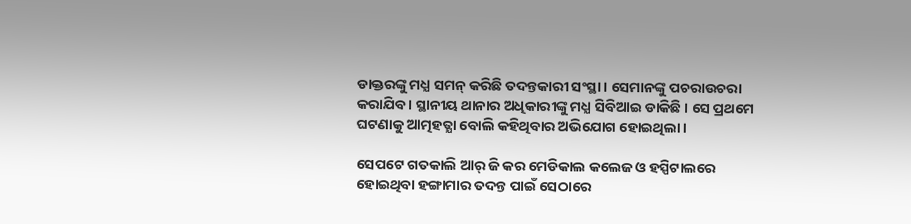ଡାକ୍ତରଙ୍କୁ ମଧ୍ଯ ସମନ୍ କରିଛି ତଦନ୍ତକାରୀ ସଂସ୍ଥା । ସେମାନଙ୍କୁ ପଚରାଉଚରା କରାଯିବ । ସ୍ଥାନୀୟ ଥାନାର ଅଧିକାରୀଙ୍କୁ ମଧ୍ଯ ସିବିଆଇ ଡାକିଛି । ସେ ପ୍ରଥମେ ଘଟଣାକୁ ଆତ୍ମହତ୍ଯା ବୋଲି କହିଥିବାର ଅଭିଯୋଗ ହୋଇଥିଲା ।

ସେପଟେ ଗତକାଲି ଆର୍ ଜି କର ମେଡିକାଲ କଲେଜ ଓ ହସ୍ପିଟାଲରେ ହୋଇଥିବା ହଙ୍ଗାମାର ତଦନ୍ତ ପାଇଁ ସେଠାରେ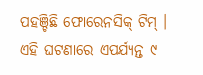ପହଞ୍ଚିଛି ଫୋରେନସିକ୍ ଟିମ୍ । ଏହି ଘଟଣାରେ ଏପର୍ଯ୍ଯନ୍ତ ୯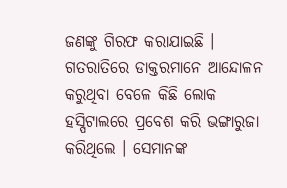ଜଣଙ୍କୁ ଗିରଫ କରାଯାଇଛି । ଗତରାତିରେ ଡାକ୍ତରମାନେ ଆନ୍ଦୋଳନ କରୁଥିବା ବେଳେ କିଛି ଲୋକ ହସ୍ପିଟାଲରେ ପ୍ରବେଶ କରି ଭଙ୍ଗାରୁଜା କରିଥିଲେ । ସେମାନଙ୍କ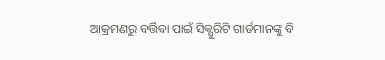ଆକ୍ରମଣରୁ ବର୍ତ୍ତିବା ପାଇଁ ସିକ୍ଯୁରିଟି ଗାର୍ଡମାନଙ୍କୁ ବି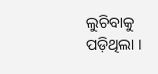ଲୁଚିବାକୁ ପଡ଼ିଥିଲା ।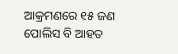ଆକ୍ରମଣରେ ୧୫ ଜଣ ପୋଲିସ ବି ଆହତ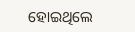ହୋଇଥିଲେ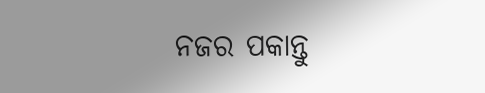ନଜର ପକାନ୍ତୁ